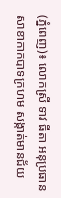(ភ្នំពេញ)៖ លោកស្រី ទាវ ធីតា អនុប្រធានសាខាកាកបាទក្រហម សង្កាត់មានជ័យ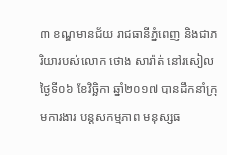៣ ខណ្ឌមានជ័យ រាជធានីភ្នំពេញ និងជាភរិយារបស់លោក ថោង សារ៉ាត់ នៅរសៀលថ្ងៃទី០៦ ខែវិច្ឆិកា ឆ្នាំ២០១៧ បានដឹកនាំក្រុមការងារ បន្តសកម្មភាព មនុស្សធ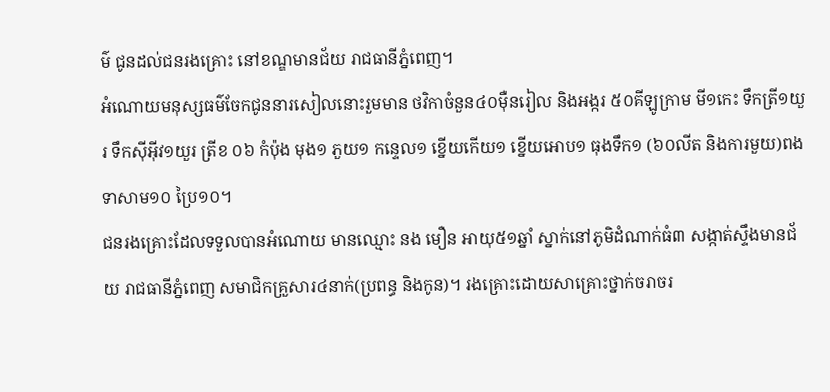ម៌ ជូនដល់ជនរងគ្រោះ នៅខណ្ឌមានជ័យ រាជធានីភ្នំពេញ។
អំណោយមនុស្សធម៌ចែកជូននារសៀលនោះរួមមាន ថវិកាចំនួន៤០ម៉ឺនរៀល និងអង្ករ ៥០គីឡូក្រាម មី១កេះ ទឹកត្រី១យួរ ទឹកស៊ីអ៊ីវ១យួរ ត្រីខ ០៦ កំប៉ុង មុង១ ភួយ១ កន្ទេល១ ខ្នើយកើយ១ ខ្នើយអោប១ ធុងទឹក១ (៦០លីត និងការមួយ)ពងទាសាម១០ ប្រៃ១០។
ជនរងគ្រោះដែលទទួលបានអំណោយ មានឈ្មោះ នង មឿន អាយុ៥១ឆ្នាំ ស្នាក់នៅភូមិដំណាក់ធំ៣ សង្កាត់ស្ទឹងមានជ័យ រាជធានីភ្នំពេញ សមាជិកគ្រួសារ៤នាក់(ប្រពន្ធ និងកូន)។ រងគ្រោះដោយសាគ្រោះថ្នាក់ចរាចរ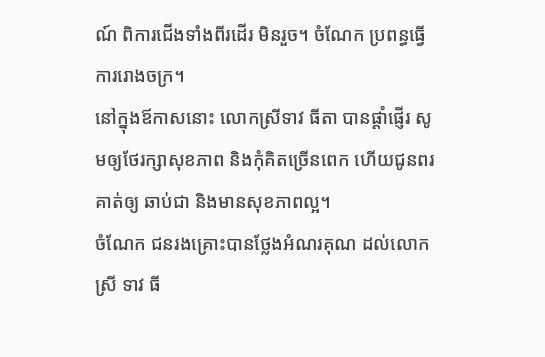ណ៍ ពិការជើងទាំងពីរដើរ មិនរួច។ ចំណែក ប្រពន្ធធ្វើការរោងចក្រ។
នៅក្នុងឪកាសនោះ លោកស្រីទាវ ធីតា បានផ្តាំផ្ញើរ សូមឲ្យថែរក្សាសុខភាព និងកុំគិតច្រើនពេក ហើយជូនពរគាត់ឲ្យ ឆាប់ជា និងមានសុខភាពល្អ។
ចំណែក ជនរងគ្រោះបានថ្លែងអំណរគុណ ដល់លោកស្រី ទាវ ធី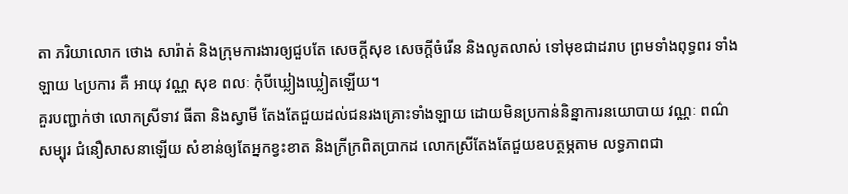តា ភរិយាលោក ថោង សារ៉ាត់ និងក្រុមការងារឲ្យជួបតែ សេចក្តីសុខ សេចក្តីចំរើន និងលូតលាស់ ទៅមុខជាដរាប ព្រមទាំងពុទ្ធពរ ទាំងឡាយ ៤ប្រការ គឺ អាយុ វណ្ណ សុខ ពលៈ កុំបីឃ្លៀងឃ្លៀតឡើយ។
គួរបញ្ជាក់ថា លោកស្រីទាវ ធីតា និងស្វាមី តែងតែជួយដល់ជនរងគ្រោះទាំងឡាយ ដោយមិនប្រកាន់និន្នាការនយោបាយ វណ្ណៈ ពណ៌សម្បុរ ជំនឿសាសនាឡើយ សំខាន់ឲ្យតែអ្នកខ្វះខាត និងក្រីក្រពិតប្រាកដ លោកស្រីតែងតែជួយឧបត្ថម្ភតាម លទ្ធភាពជា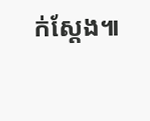ក់ស្តែង៕